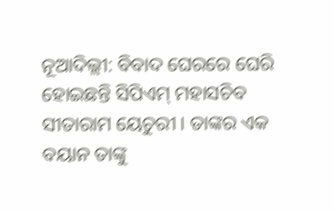ନୂଆଦିଲ୍ଲୀ: ବିବାଦ ଘେରରେ ଘେରି ହୋଇଛନ୍ତି ସିପିଏମ୍ ମହାସଚିବ ସୀତାରାମ ୟେଚୁରୀ । ତାଙ୍କର ଏକ ବୟାନ ତାଙ୍କୁ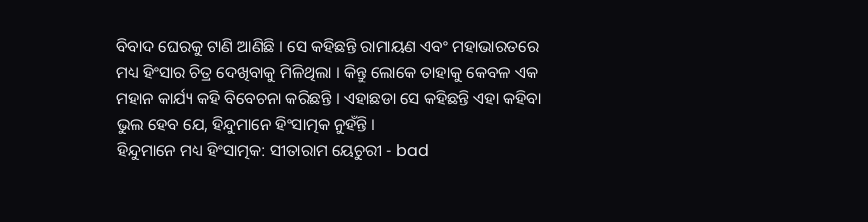ବିବାଦ ଘେରକୁ ଟାଣି ଆଣିଛି । ସେ କହିଛନ୍ତି ରାମାୟଣ ଏବଂ ମହାଭାରତରେ ମଧ୍ୟ ହିଂସାର ଚିତ୍ର ଦେଖିବାକୁ ମିଳିଥିଲା । କିନ୍ତୁ ଲୋକେ ତାହାକୁ କେବଳ ଏକ ମହାନ କାର୍ଯ୍ୟ କହି ବିବେଚନା କରିଛନ୍ତି । ଏହାଛଡା ସେ କହିଛନ୍ତି ଏହା କହିବା ଭୁଲ ହେବ ଯେ, ହିନ୍ଦୁମାନେ ହିଂସାତ୍ମକ ନୁହଁନ୍ତି ।
ହିନ୍ଦୁମାନେ ମଧ୍ୟ ହିଂସାତ୍ମକ: ସୀତାରାମ ୟେଚୁରୀ - bad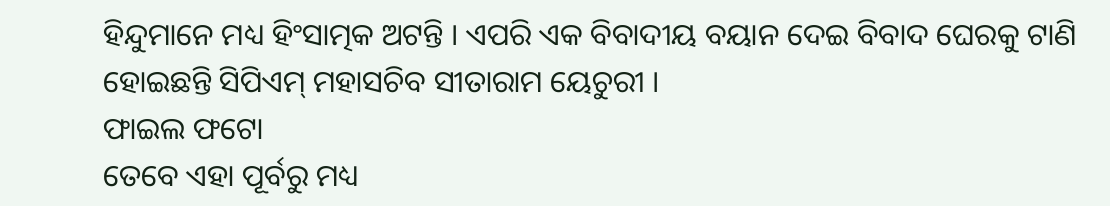ହିନ୍ଦୁମାନେ ମଧ୍ୟ ହିଂସାତ୍ମକ ଅଟନ୍ତି । ଏପରି ଏକ ବିବାଦୀୟ ବୟାନ ଦେଇ ବିବାଦ ଘେରକୁ ଟାଣି ହୋଇଛନ୍ତି ସିପିଏମ୍ ମହାସଚିବ ସୀତାରାମ ୟେଚୁରୀ ।
ଫାଇଲ ଫଟୋ
ତେବେ ଏହା ପୂର୍ବରୁ ମଧ୍ୟ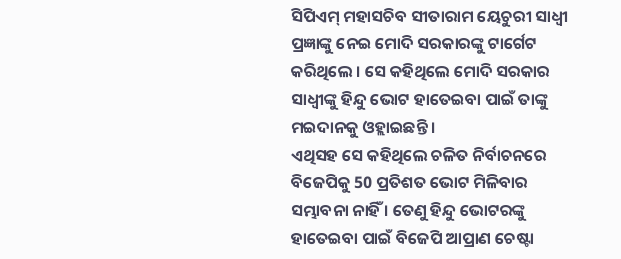ସିପିଏମ୍ ମହାସଚିବ ସୀତାରାମ ୟେଚୁରୀ ସାଧ୍ବୀ ପ୍ରଜ୍ଞାଙ୍କୁ ନେଇ ମୋଦି ସରକାରଙ୍କୁ ଟାର୍ଗେଟ କରିଥିଲେ । ସେ କହିଥିଲେ ମୋଦି ସରକାର ସାଧ୍ବୀଙ୍କୁ ହିନ୍ଦୁ ଭୋଟ ହାତେଇବା ପାଇଁ ତାଙ୍କୁ ମଇଦାନକୁ ଓହ୍ଲାଇଛନ୍ତି ।
ଏଥିସହ ସେ କହିଥିଲେ ଚଳିତ ନିର୍ବାଚନରେ ବିଜେପିକୁ 50 ପ୍ରତିଶତ ଭୋଟ ମିଳିବାର ସମ୍ଭାବନା ନାହିଁ । ତେଣୁ ହିନ୍ଦୁ ଭୋଟରଙ୍କୁ ହାତେଇବା ପାଇଁ ବିଜେପି ଆପ୍ରାଣ ଚେଷ୍ଟା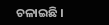ଚଳାଇଛି ।